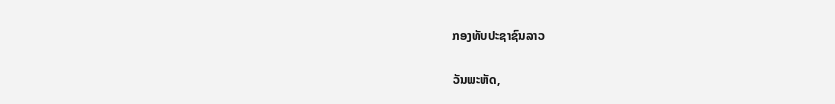ກອງທັບປະຊາຊົນລາວ

ວັນພະຫັດ,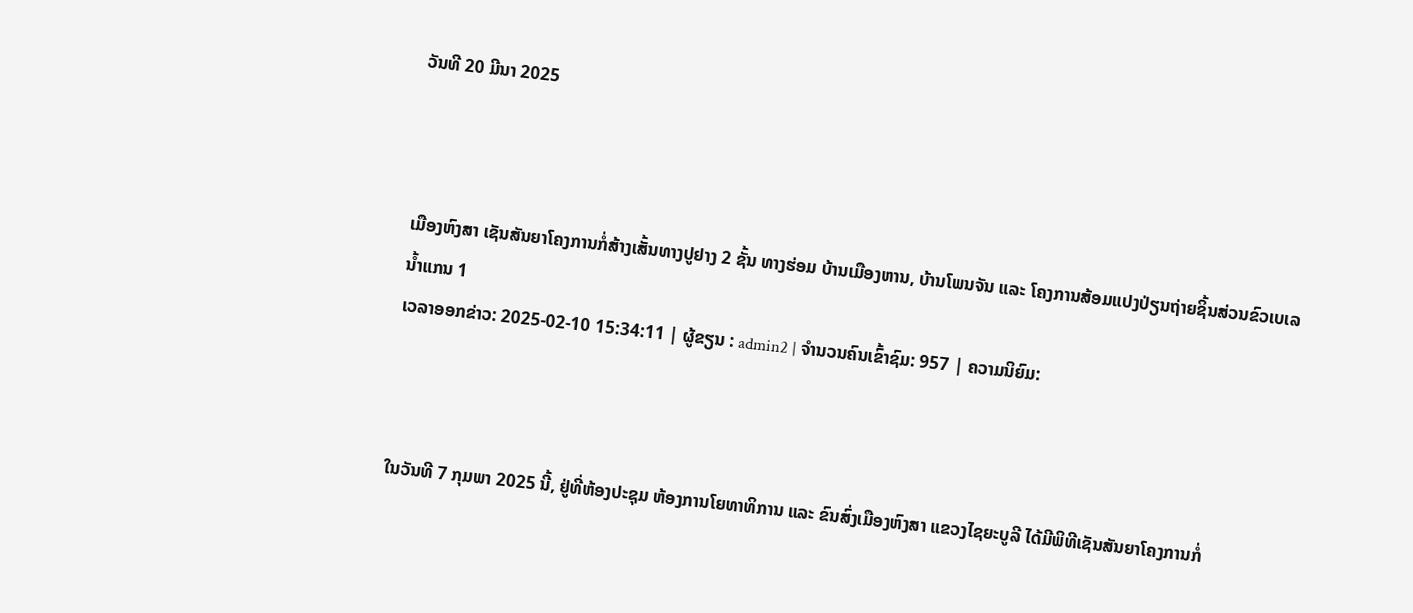ວັນທີ 20 ມີນາ 2025



ເມືອງຫົງສາ ເຊັນສັນຍາໂຄງການກໍ່ສ້າງເສັ້ນທາງປູຢາງ 2 ຊັ້ນ ທາງຮ່ອມ ບ້ານເມືອງຫານ, ບ້ານໂພນຈັນ ແລະ ໂຄງການສ້ອມແປງປ່ຽນຖ່າຍຊິ້ນສ່ວນຂົວເບເລ ນ້ຳແກນ 1
ເວລາອອກຂ່າວ: 2025-02-10 15:34:11 | ຜູ້ຂຽນ : admin2 | ຈຳນວນຄົນເຂົ້າຊົມ: 957 | ຄວາມນິຍົມ:



ໃນວັນທີ 7 ກຸມພາ 2025 ນີ້, ຢູ່ທີ່ຫ້ອງປະຊຸມ ຫ້ອງການໂຍທາທິການ ແລະ ຂົນສົ່ງເມືອງຫົງສາ ແຂວງໄຊຍະບູລີ ໄດ້ມີພິທີເຊັນສັນຍາໂຄງການກໍ່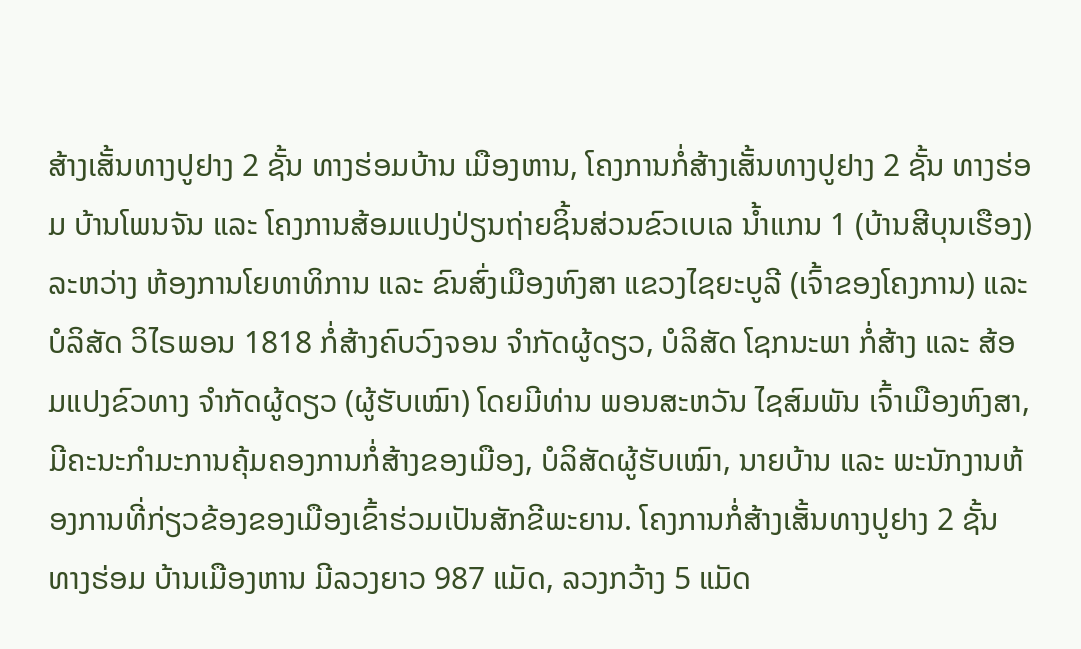ສ້າງເສັ້ນທາງປູຢາງ 2 ຊັ້ນ ທາງຮ່ອມບ້ານ ເມືອງຫານ, ໂຄງການກໍ່ສ້າງເສັ້ນທາງປູຢາງ 2 ຊັ້ນ ທາງຮ່ອມ ບ້ານໂພນຈັນ ແລະ ໂຄງການສ້ອມແປງປ່ຽນຖ່າຍຊິ້ນສ່ວນຂົວເບເລ ນ້ຳແກນ 1 (ບ້ານສີບຸນເຮືອງ) ລະຫວ່າງ ຫ້ອງການໂຍທາທິການ ແລະ ຂົນສົ່ງເມືອງຫົງສາ ແຂວງໄຊຍະບູລີ (ເຈົ້າຂອງໂຄງການ) ແລະ ບໍລິສັດ ວິໄຣພອນ 1818 ກໍ່ສ້າງຄົບວົງຈອນ ຈຳກັດຜູ້ດຽວ, ບໍລິສັດ ໂຊກນະພາ ກໍ່ສ້າງ ແລະ ສ້ອມແປງຂົວທາງ ຈຳກັດຜູ້ດຽວ (ຜູ້ຮັບເໝົາ) ໂດຍມີທ່ານ ພອນສະຫວັນ ໄຊສົມພັນ ເຈົ້າເມືອງຫົງສາ, ມີຄະນະກຳມະການຄຸ້ມຄອງການກໍ່ສ້າງຂອງເມືອງ, ບໍລິສັດຜູ້ຮັບເໝົາ, ນາຍບ້ານ ແລະ ພະນັກງານຫ້ອງການທີ່ກ່ຽວຂ້ອງຂອງເມືອງເຂົ້າຮ່ວມເປັນສັກຂີພະຍານ. ໂຄງການກໍ່ສ້າງເສັ້ນທາງປູຢາງ 2 ຊັ້ນ ທາງຮ່ອມ ບ້ານເມືອງຫານ ມີລວງຍາວ 987 ແມັດ, ລວງກວ້າງ 5 ແມັດ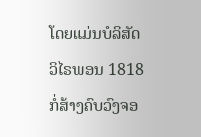ໂດຍແມ່ນບໍລິສັດ ວິໄຣພອນ 1818 ກໍ່ສ້າງຄົບວົງຈອ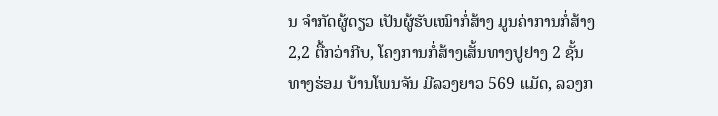ນ ຈຳກັດຜູ້ດຽວ ເປັນຜູ້ຮັບເໝົາກໍ່ສ້າງ ມູນຄ່າການກໍ່ສ້າງ 2,2 ຕື້ກວ່າກີບ, ໂຄງການກໍ່ສ້າງເສັ້ນທາງປູຢາງ 2 ຊັ້ນ ທາງຮ່ອມ ບ້ານໂພນຈັນ ມີລວງຍາວ 569 ແມັດ, ລວງກ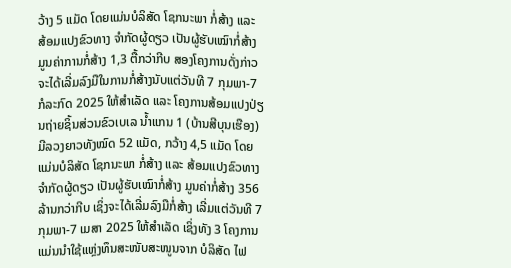ວ້າງ 5 ແມັດ ໂດຍແມ່ນບໍລິສັດ ໂຊກນະພາ ກໍ່ສ້າງ ແລະ ສ້ອມແປງຂົວທາງ ຈຳກັດຜູ້ດຽວ ເປັນຜູ້ຮັບເໝົາກໍ່ສ້າງ ມູນຄ່າການກໍ່ສ້າງ 1,3 ຕື້ກວ່າກີບ ສອງໂຄງການດັ່ງກ່າວ ຈະໄດ້ເລີ່ມລົງມືໃນການກໍ່ສ້າງນັບແຕ່ວັນທີ 7 ກຸມພາ-7 ກໍລະກົດ 2025 ໃຫ້ສຳເລັດ ແລະ ໂຄງການສ້ອມແປງປ່ຽນຖ່າຍຊິ້ນສ່ວນຂົວເບເລ ນ້ຳແກນ 1 (ບ້ານສີບຸນເຮືອງ) ມີລວງຍາວທັງໝົດ 52 ແມັດ, ກວ້າງ 4,5 ແມັດ ໂດຍແມ່ນບໍລິສັດ ໂຊກນະພາ ກໍ່ສ້າງ ແລະ ສ້ອມແປງຂົວທາງ ຈຳກັດຜູ້ດຽວ ເປັນຜູ້ຮັບເໝົາກໍ່ສ້າງ ມູນຄ່າກໍ່ສ້າງ 356 ລ້ານກວ່າກີບ ເຊິ່ງຈະໄດ້ເລີ່ມລົງມືກໍ່ສ້າງ ເລີ່ມແຕ່ວັນທີ 7 ກຸມພາ-7 ເມສາ 2025 ໃຫ້ສໍາເລັດ ເຊິ່ງທັງ 3 ໂຄງການແມ່ນນໍາໃຊ້ແຫຼ່ງທຶນສະໜັບສະໜູນຈາກ ບໍລິສັດ ໄຟ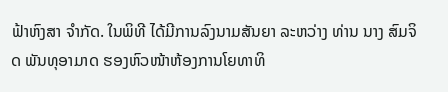ຟ້າຫົງສາ ຈໍາກັດ. ໃນພິທີ ໄດ້ມີການລົງນາມສັນຍາ ລະຫວ່າງ ທ່ານ ນາງ ສົມຈິດ ພັນທຸອາມາດ ຮອງຫົວໜ້າຫ້ອງການໂຍທາທິ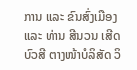ການ ແລະ ຂົນສົ່ງເມືອງ ແລະ ທ່ານ ສີນວນ ເສີດບົວສີ ຕາງໜ້າບໍລິສັດ ວິ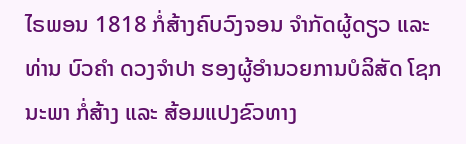ໄຣພອນ 1818 ກໍ່ສ້າງຄົບວົງຈອນ ຈຳກັດຜູ້ດຽວ ແລະ ທ່ານ ບົວຄຳ ດວງຈຳປາ ຮອງຜູ້ອຳນວຍການບໍລິສັດ ໂຊກນະພາ ກໍ່ສ້າງ ແລະ ສ້ອມແປງຂົວທາງ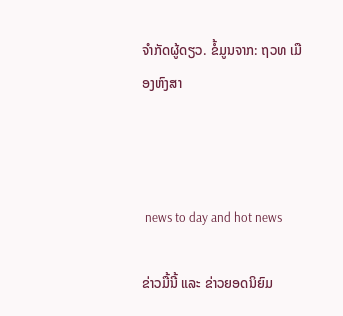ຈຳກັດຜູ້ດຽວ. ຂໍ້ມູນຈາກ: ຖວທ ເມືອງຫົງສາ



 news to day and hot news

ຂ່າວມື້ນີ້ ແລະ ຂ່າວຍອດນິຍົມ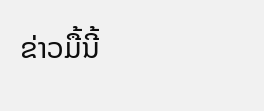ຂ່າວມື້ນີ້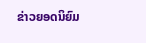ຂ່າວຍອດນິຍົມ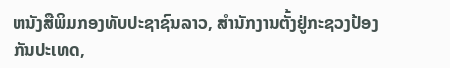ຫນັງສືພິມກອງທັບປະຊາຊົນລາວ, ສຳນັກງານຕັ້ງຢູ່ກະຊວງປ້ອງກັນປະເທດ,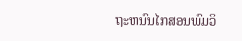ຖະຫນົນໄກສອນພົມວິ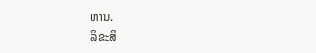ຫານ.
ລິຂະສິ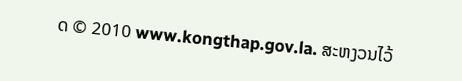ດ © 2010 www.kongthap.gov.la. ສະຫງວນໄວ້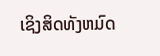ເຊິງສິດທັງຫມົດ